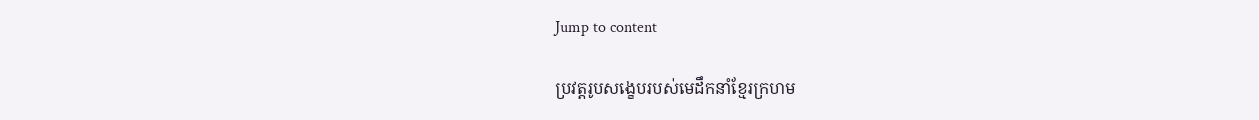Jump to content

ប្រវត្តរូបសង្ខេបរបស់មេដឹកនាំខ្មែរក្រហម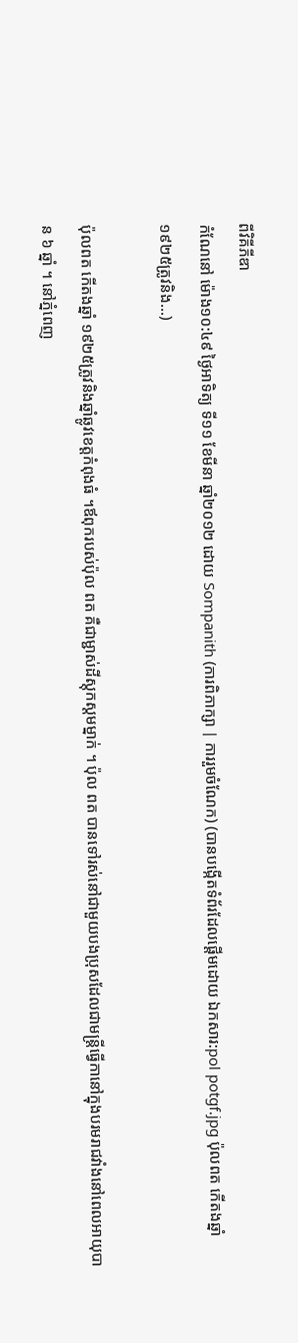ពីវិគីភីឌា
កំណែនៅ ម៉ោង១០:៤៩ ថ្ងៃអាទិត្យ ទី១១ ខែមីនា ឆ្នាំ២០១២ ដោយ Sompanith (ការពិភាក្សា | ការរួមចំណែក) (បានបង្កើតទំព័រដែលផ្ដើមដោយ ឯកសារ:pol potgf.jpg ប៉ុលពត កើតងឆ្នាំ ១៩២៥ត្រូវនិង...)

ប៉ុលពត កើតងឆ្នាំ ១៩២៥ត្រូវនិងឆ្នាំឆ្លូវខេត្តកំពុងធំ ។ឪពុករបស់ប៉ុល ពត គឺជាម្ជាស់ដីស្តុកស្តមម្នាក់ ។ ប៉ុល ពត បានទៅរស់នៅជាមួយបងប្រុសដែលជាមន្ត្រីធ្វើកានៅក្នុងបរមរាជវាំងនៅពេលអាយុបាន ៦ ឆ្នាំ ។ នៅភ្នំពេញ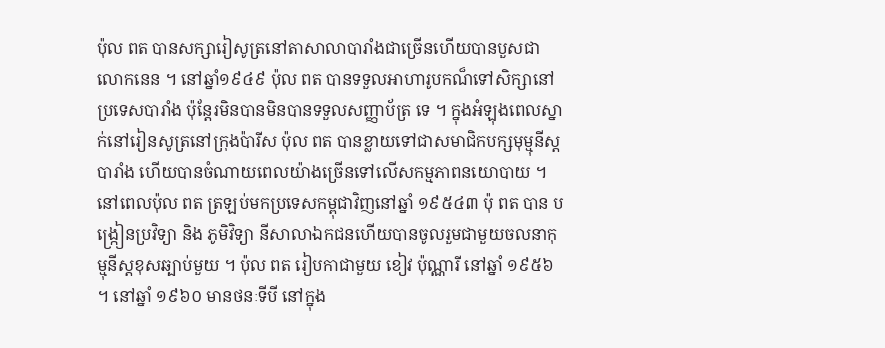ប៉ុល ពត បានសក្សារៀសូត្រនៅតាសាលាបារាំងជាច្រើនហើយបានបួសជាលោកនេន ។ នៅឆ្នាំ១៩៤៩ ប៉ុល ពត បានទទួលអាហារូបកណ៏ទៅសិក្សានៅប្រទេសបារាំង ប៉ុន្តែរមិនបានមិនបានទទួលសញ្ញាប័ត្រ ទេ ។ ក្នុងអំឡុងពេលស្នាក់នៅរៀនសូត្រនៅក្រុងប៉ារីស ប៉ុល ពត បានខ្លាយទៅជាសមាជិកបក្សមុម្មុនីស្តបារាំង ហើយបានចំណាយពេលយ៉ាងច្រើនទៅលើសកម្មភាពនយោបាយ ។ នៅពេលប៉ុល ពត ត្រឡប់មកប្រទេសកម្ពុជាវិញនៅឆ្នាំ ១៩៥៤៣ ប៉ុ ពត បាន បង្រ្កៀនប្រវិទ្យា និង ភូមិវិទ្យា នីសាលាឯកជនហើយបានចូលរួមជាមួយចលនាកុម្មុនីស្តខុសឆ្បាប់មួយ ។ ប៉ុល ពត រៀបកាជាមួយ ខៀវ ប៉ុណ្ណារី នៅឆ្នាំ ១៩៥៦ ។ នៅឆ្នាំ ១៩៦០ មានថនៈទីបី នៅក្នុង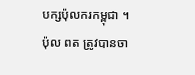បក្សប៉ុលករកម្ពុជា ។ ប៉ុល ពត ត្រូវបានចា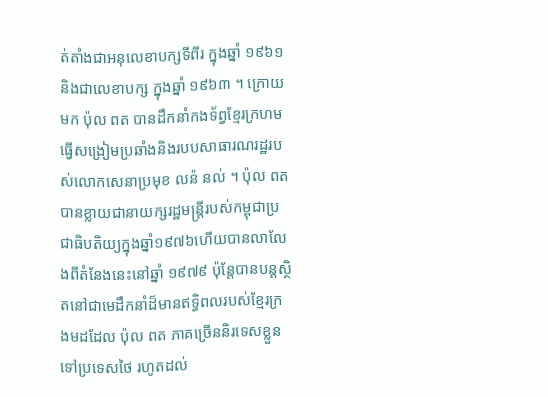ត់តាំងជាអនុលេខាបក្សទីពីរ ក្នុងឆ្នាំ ១៩៦១ និងជាលេខាបក្ស ក្នុងឆ្នាំ ១៩៦៣ ។ ក្រោយមក ប៉ុល ពត បានដឹកនាំកងទ័ព្វខ្មែរក្រហមធ្វើសង្រៀមប្រឆាំងនិងរបបសាធារណរដ្ឋរបស់លោកសេនាប្រមុខ លន៉ នល់ ។ ប៉ុល ពត បានខ្លាយជានាយក្សរដ្ឋមន្រ្តីរបស់កម្ពុជាប្រជាធិបតិយ្យក្នុងឆ្នាំ១៩៧៦ហើយបានលាលែងពីតំនែងនេះនៅឆ្នាំ ១៩៧៩ ប៉ុន្តែបានបន្តស្ថិតនៅជាមេដឹកនាំដ៏មានឥទ្ធិពលរបស់ខ្មែរក្រងមដដែល ប៉ុល ពត ភាគច្រើននិរទេសខ្លួនទៅប្រទេសថៃ រហូតដល់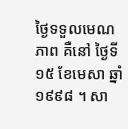ថ្ងៃទទួលមេណភាព គឺនៅ ថ្ងៃទី ១៥ ខែមេសា ឆ្នាំ ១៩៩៨ ។ សា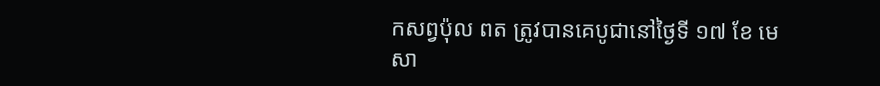កសព្វប៉ុល ពត ត្រូវបានគេបូជានៅថ្ងៃទី ១៧ ខែ មេសា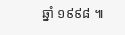ឆ្នាំ ១៩៩៨ ៕